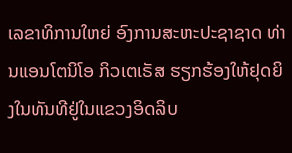ເລຂາທິການໃຫຍ່ ອົງການສະຫະປະຊາຊາດ ທ່ານແອນໂຕນິໂອ ກິວເຕເຣັສ ຮຽກຮ້ອງໃຫ້ຢຸດຍິງໃນທັນທີຢູ່ໃນແຂວງອິດລິບ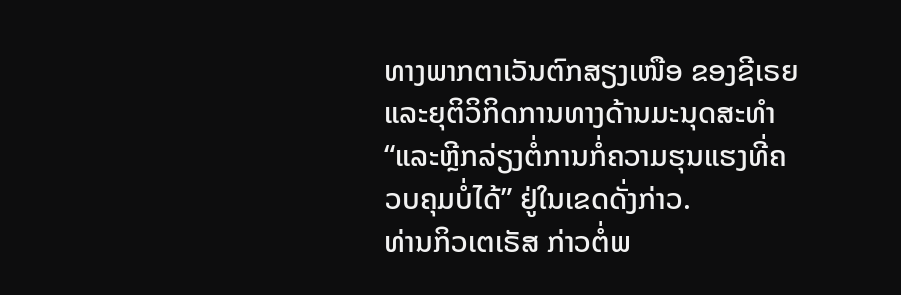ທາງພາກຕາເວັນຕົກສຽງເໜືອ ຂອງຊີເຣຍ ແລະຍຸຕິວິກິດການທາງດ້ານມະນຸດສະທຳ “ແລະຫຼີກລ່ຽງຕໍ່ການກໍ່ຄວາມຮຸນແຮງທີ່ຄວບຄຸມບໍ່ໄດ້” ຢູ່ໃນເຂດດັ່ງກ່າວ.
ທ່ານກິວເຕເຣັສ ກ່າວຕໍ່ພ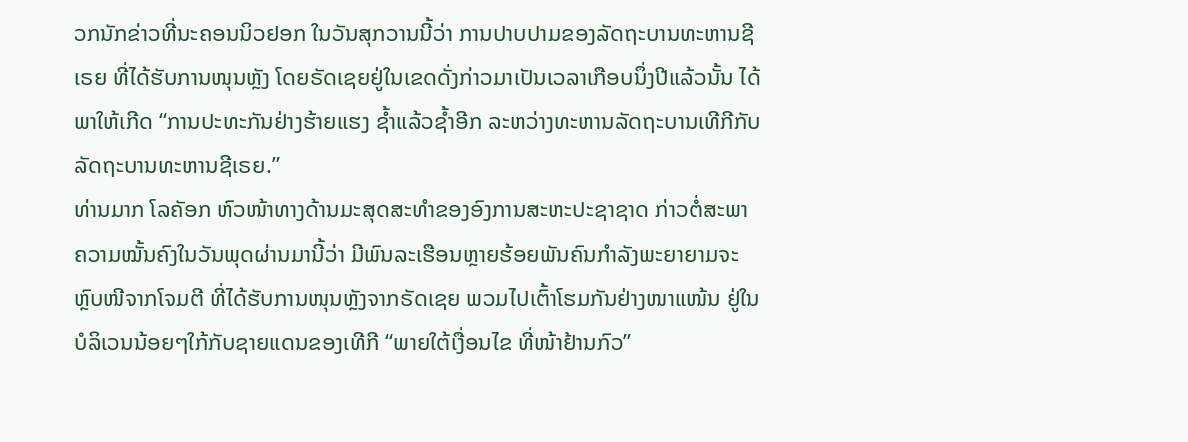ວກນັກຂ່າວທີ່ນະຄອນນິວຢອກ ໃນວັນສຸກວານນີ້ວ່າ ການປາບປາມຂອງລັດຖະບານທະຫານຊີເຣຍ ທີ່ໄດ້ຮັບການໜຸນຫຼັງ ໂດຍຣັດເຊຍຢູ່ໃນເຂດດັ່ງກ່າວມາເປັນເວລາເກືອບນຶ່ງປີແລ້ວນັ້ນ ໄດ້ພາໃຫ້ເກີດ “ການປະທະກັນຢ່າງຮ້າຍແຮງ ຊ້ຳແລ້ວຊ້ຳອີກ ລະຫວ່າງທະຫານລັດຖະບານເທີກີກັບລັດຖະບານທະຫານຊີເຣຍ.”
ທ່ານມາກ ໂລຄັອກ ຫົວໜ້າທາງດ້ານມະສຸດສະທຳຂອງອົງການສະຫະປະຊາຊາດ ກ່າວຕໍ່ສະພາຄວາມໝັ້ນຄົງໃນວັນພຸດຜ່ານມານີ້ວ່າ ມີພົນລະເຮືອນຫຼາຍຮ້ອຍພັນຄົນກຳລັງພະຍາຍາມຈະຫຼົບໜີຈາກໂຈມຕີ ທີ່ໄດ້ຮັບການໜຸນຫຼັງຈາກຣັດເຊຍ ພວມໄປເຕົ້າໂຮມກັນຢ່າງໜາແໜ້ນ ຢູ່ໃນບໍລິເວນນ້ອຍໆໃກ້ກັບຊາຍແດນຂອງເທີກີ “ພາຍໃຕ້ເງື່ອນໄຂ ທີ່ໜ້າຢ້ານກົວ”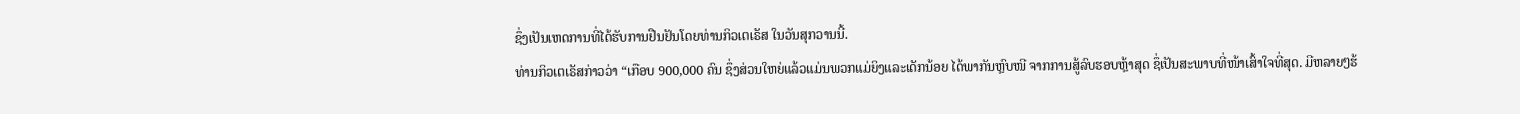ຊຶ່ງເປັນເຫດການທີ່ໄດ້ຮັບການຢືນຢັນໂດຍທ່ານກິວເຕເຣັສ ໃນວັນສຸກວານນີ້.
ທ່ານກິວເຕເຣັສກ່າວວ່າ “ເກືອບ 900,000 ຄົນ ຊຶ່ງສ່ວນໃຫຍ່ແລ້ວແມ່ນພວກແມ່ຍິງແລະເດັກນ້ອຍ ໄດ້ພາກັນຫຼົບໜີ ຈາກການສູ້ລົບຮອບຫຼ້າສຸດ ຊຶ່ເປັນສະພາບທີ່ໜ້າເສົ້າໃຈທີ່ສຸດ. ມີຫລາຍໆຮ້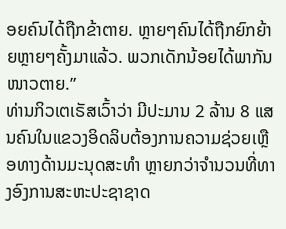ອຍຄົນໄດ້ຖືກຂ້າຕາຍ. ຫຼາຍໆຄົນໄດ້ຖືກຍົກຍ້າຍຫຼາຍໆຄັ້ງມາແລ້ວ. ພວກເດັກນ້ອຍໄດ້ພາກັນໜາວຕາຍ.”
ທ່ານກິວເຕເຣັສເວົ້າວ່າ ມີປະມານ 2 ລ້ານ 8 ແສນຄົນໃນແຂວງອິດລິບຕ້ອງການຄວາມຊ່ວຍເຫຼືອທາງດ້ານມະນຸດສະທຳ ຫຼາຍກວ່າຈຳນວນທີ່ທາງອົງການສະຫະປະຊາຊາດ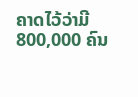ຄາດໄວ້ວ່າມີ 800,000 ຄົນ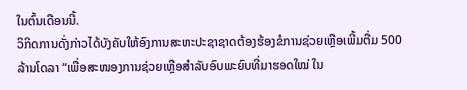ໃນຕົ້ນເດືອນນີ້.
ວິກິດການດັ່ງກ່າວໄດ້ບັງຄັບໃຫ້ອົງການສະຫະປະຊາຊາດຕ້ອງຮ້ອງຂໍການຊ່ວຍເຫຼືອເພີ້ມຕື່ມ 500 ລ້ານໂດລາ “ເພື່ອສະໜອງການຊ່ວຍເຫຼືອສຳລັບອົບພະຍົບທີ່ມາຮອດໃໝ່ ໃນ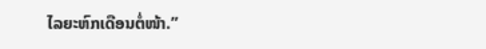ໄລຍະຫົກເດືອນຕໍ່ໜ້າ.”